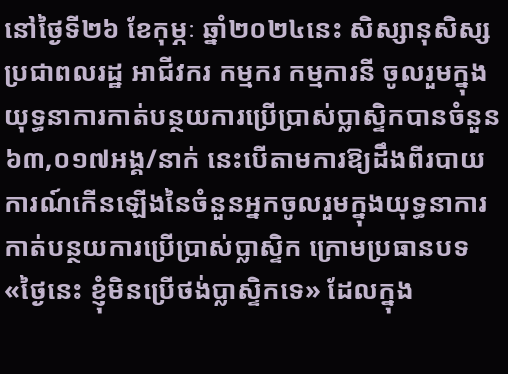នៅថ្ងៃទី២៦ ខែកុម្ភៈ ឆ្នាំ២០២៤នេះ សិស្សានុសិស្ស ប្រជាពលរដ្ឋ អាជីវករ កម្មករ កម្មការនី ចូលរួមក្នុងយុទ្ធនាការកាត់បន្ថយការប្រើប្រាស់ប្លាស្ទិកបានចំនួន ៦៣,០១៧អង្គ/នាក់ នេះបើតាមការឱ្យដឹងពីរបាយការណ៍កើនឡើងនៃចំនួនអ្នកចូលរួមក្នុងយុទ្ធនាការកាត់បន្ថយការប្រើប្រាស់ប្លាស្ទិក ក្រោមប្រធានបទ «ថ្ងៃនេះ ខ្ញុំមិនប្រើថង់ប្លាស្ទិកទេ» ដែលក្នុង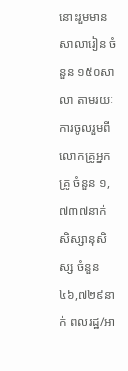នោះរួមមាន សាលារៀន ចំនួន ១៥០សាលា តាមរយៈការចូលរួមពីលោកគ្រូអ្នកគ្រូ ចំនួន ១,៧៣៧នាក់ សិស្សានុសិស្ស ចំនួន ៤៦,៧២៩នាក់ ពលរដ្ឋ/អា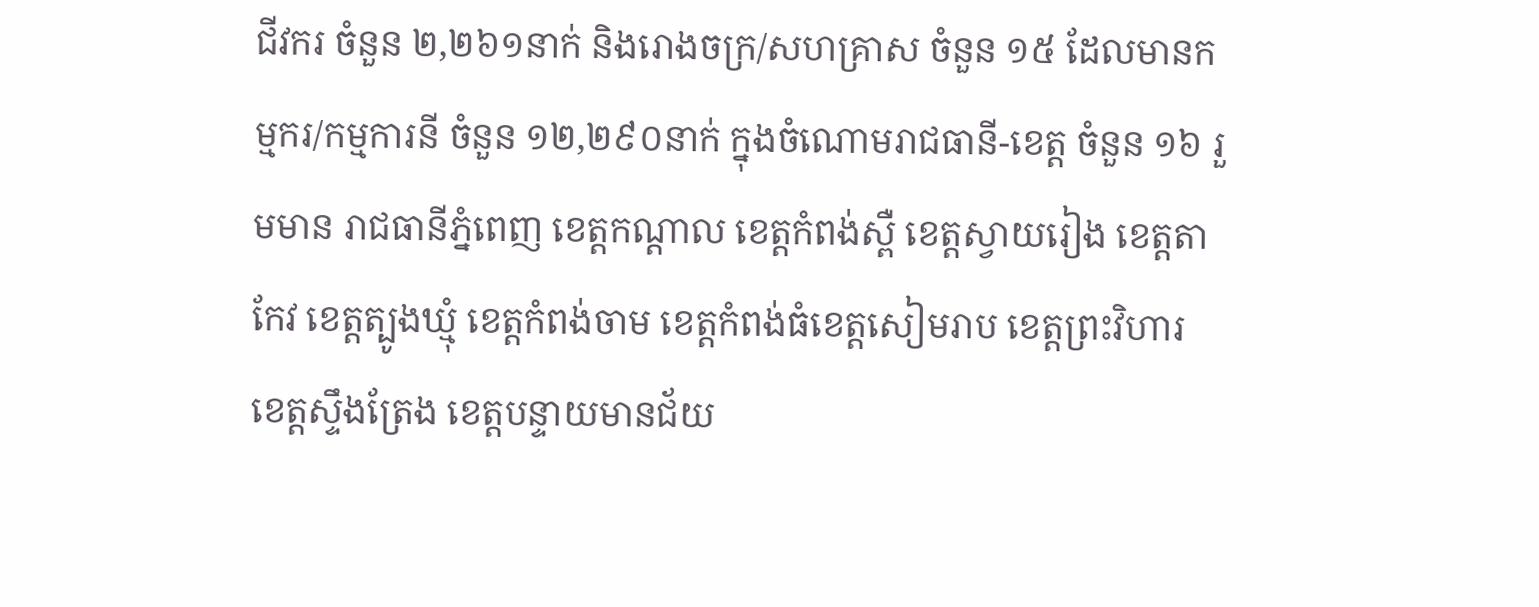ជីវករ ចំនួន ២,២៦១នាក់ និងរោងចក្រ/សហគ្រាស ចំនួន ១៥ ដែលមានកម្មករ/កម្មការនី ចំនួន ១២,២៩០នាក់ ក្នុងចំណោមរាជធានី-ខេត្ត ចំនួន ១៦ រួមមាន រាជធានីភ្នំពេញ ខេត្តកណ្តាល ខេត្តកំពង់ស្ពឺ ខេត្តស្វាយរៀង ខេត្តតាកែវ ខេត្តត្បូងឃ្មុំ ខេត្តកំពង់ចាម ខេត្តកំពង់ធំខេត្តសៀមរាប ខេត្តព្រះវិហារ ខេត្តស្ទឹងត្រែង ខេត្តបន្ទាយមានជ័យ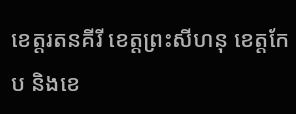ខេត្តរតនគីរី ខេត្តព្រះសីហនុ ខេត្តកែប និងខេ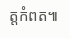ត្តកំពត៕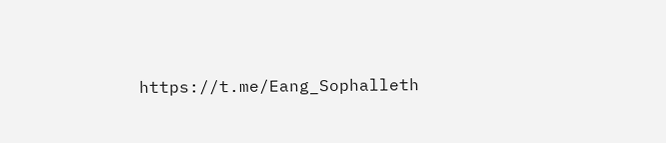https://t.me/Eang_Sophalleth